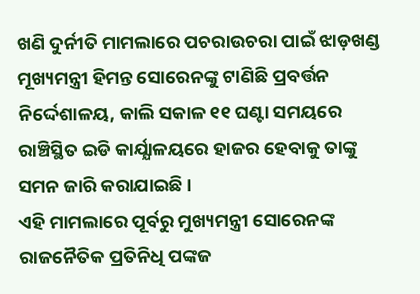ଖଣି ଦୁର୍ନୀତି ମାମଲାରେ ପଚରାଉଚରା ପାଇଁ ଝାଡ଼ଖଣ୍ଡ ମୂଖ୍ୟମନ୍ତ୍ରୀ ହିମନ୍ତ ସୋରେନଙ୍କୁ ଟାଣିଛି ପ୍ରବର୍ତ୍ତନ ନିର୍ଦ୍ଦେଶାଳୟ, କାଲି ସକାଳ ୧୧ ଘଣ୍ଟା ସମୟରେ ରାଞ୍ଚିସ୍ଥିତ ଇଡି କାର୍ଯ୍ଯାଳୟରେ ହାଜର ହେବାକୁ ତାଙ୍କୁ ସମନ ଜାରି କରାଯାଇଛି ।
ଏହି ମାମଲାରେ ପୂର୍ବରୁ ମୁଖ୍ୟମନ୍ତ୍ରୀ ସୋରେନଙ୍କ ରାଜନୈତିକ ପ୍ରତିନିଧି ପଙ୍କଜ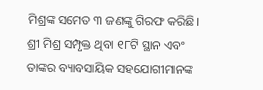ମିଶ୍ରଙ୍କ ସମେତ ୩ ଜଣଙ୍କୁ ଗିରଫ କରିଛି। ଶ୍ରୀ ମିଶ୍ର ସମ୍ପୃକ୍ତ ଥିବା ୧୮ଟି ସ୍ଥାନ ଏବଂ ତାଙ୍କର ବ୍ୟାବସାୟିକ ସହଯୋଗୀମାନଙ୍କ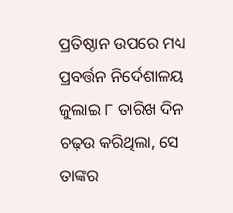ପ୍ରତିଷ୍ଠାନ ଉପରେ ମଧ୍ୟ ପ୍ରବର୍ତ୍ତନ ନିର୍ଦେଶାଳୟ ଜୁଲାଇ ୮ ତାରିଖ ଦିନ ଚଢ଼ଉ କରିଥିଲା, ସେ ତାଙ୍କର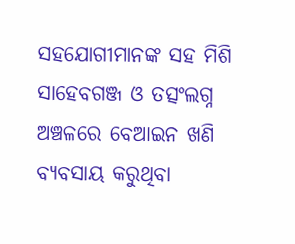ସହଯୋଗୀମାନଙ୍କ ସହ ମିଶି ସାହେବଗଞ୍ଜ ଓ ତତ୍ସଂଲଗ୍ନ ଅଞ୍ଚଳରେ ବେଆଇନ ଖଣି ବ୍ୟବସାୟ କରୁଥିବା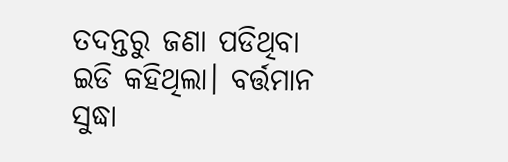ତଦନ୍ତରୁ ଜଣା ପଡିଥିବା ଇଡି କହିଥିଲା। ବର୍ତ୍ତମାନ ସୁଦ୍ଧା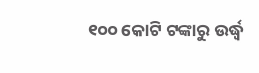୧୦୦ କୋଟି ଟଙ୍କାରୁ ଉର୍ଦ୍ଧ୍ବ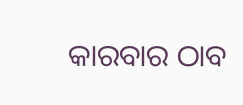କାରବାର ଠାବ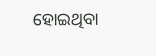ହୋଇଥିବା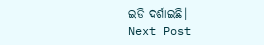ଇଡି ଦର୍ଶାଇଛି।
Next Post